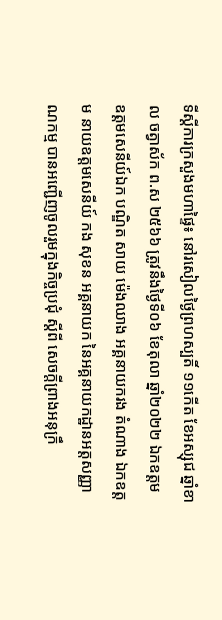ទីស្តីការក្រសួងមហាផ្ទៃ៖ នៅរសៀលថ្ងៃព្រហស្បតិ៍ ១១កើត ខែអស្សុជ ឆ្នាំខាល ចត្វាស័ក ព.ស ២៥៦៦ ត្រូវនឹងថ្ងៃទី០៦ ខែតុលា ឆ្នាំ២០២២ ឯកឧត្តម ឧត្តមសេនីយ៍ឯក បណ្ឌិត សាយ ម៉េងឈាង អគ្គនាយករង តំណាង ឯកឧត្តម នាយឧត្តមសេនីយ៍ កង សុខន អគ្គនាយក នៃអគ្គនាយកដ្ឋានអត្តសញ្ញាណកម្ម បានអញ្ជើញចូលរួមក្នុងកិច្ចប្រជុំ ស្ដីពី សេចក្ដីព្រាងអនុក្រឹ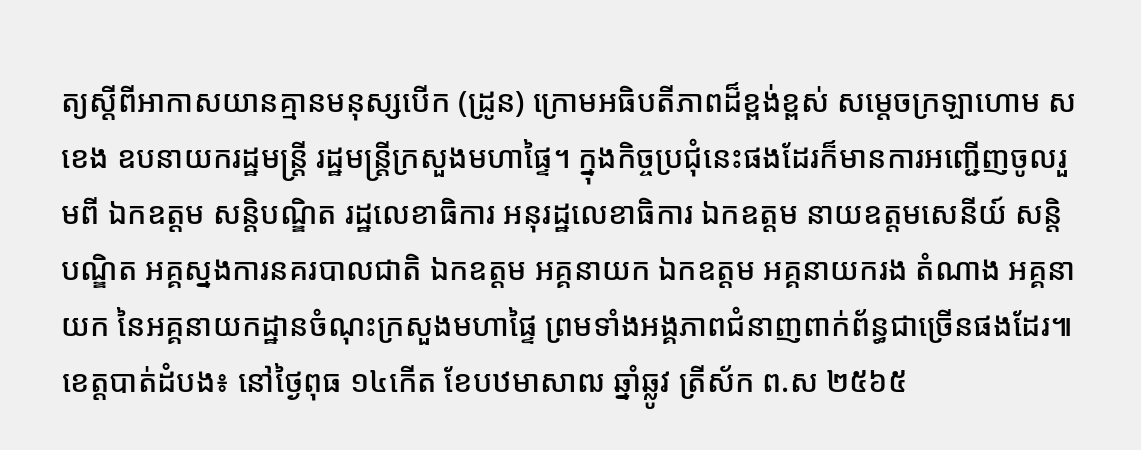ត្យស្ដីពីអាកាសយានគ្មានមនុស្សបើក (ដ្រូន) ក្រោមអធិបតីភាពដ៏ខ្ពង់ខ្ពស់ សម្ដេចក្រឡាហោម ស ខេង ឧបនាយករដ្ឋមន្រ្តី រដ្ឋមន្រ្តីក្រសួងមហាផ្ទៃ។ ក្នុងកិច្ចប្រជុំនេះផងដែរក៏មានការអញ្ជើញចូលរួមពី ឯកឧត្តម សន្តិបណ្ឌិត រដ្ឋលេខាធិការ អនុរដ្ឋលេខាធិការ ឯកឧត្តម នាយឧត្តមសេនីយ៍ សន្តិបណ្ឌិត អគ្គស្នងការនគរបាលជាតិ ឯកឧត្តម អគ្គនាយក ឯកឧត្តម អគ្គនាយករង តំណាង អគ្គនាយក នៃអគ្គនាយកដ្ឋានចំណុះក្រសួងមហាផ្ទៃ ព្រមទាំងអង្គភាពជំនាញពាក់ព័ន្ធជាច្រើនផងដែរ៕
ខេត្តបាត់ដំបង៖ នៅថ្ងៃពុធ ១៤កើត ខែបឋមាសាឍ ឆ្នាំឆ្លូវ ត្រីស័ក ព.ស ២៥៦៥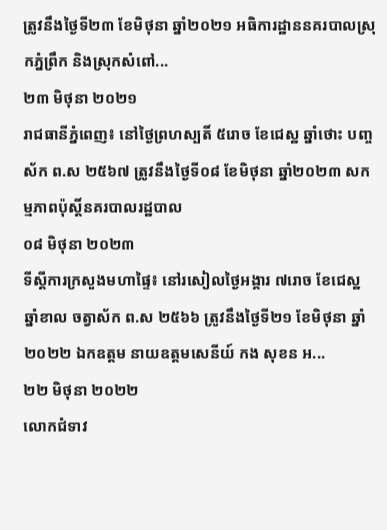ត្រូវនឹងថ្ងៃទី២៣ ខែមិថុនា ឆ្នាំ២០២១ អធិការដ្ឋាននគរបាលស្រុកភ្នំព្រឹក និងស្រុកសំពៅ...
២៣ មិថុនា ២០២១
រាជធានីភ្នំពេញ៖ នៅថ្ងៃព្រហស្បតិ៍ ៥រោច ខែជេស្ឋ ឆ្នាំថោះ បញ្ចស័ក ព.ស ២៥៦៧ ត្រូវនឹងថ្ងៃទី០៨ ខែមិថុនា ឆ្នាំ២០២៣ សកម្មភាពប៉ុស្តិ៍នគរបាលរដ្ឋបាល
០៨ មិថុនា ២០២៣
ទីស្តីការក្រសួងមហាផ្ទៃ៖ នៅរសៀលថ្ងៃអង្គារ ៧រោច ខែជេស្ឋ ឆ្នាំខាល ចត្វាស័ក ព.ស ២៥៦៦ ត្រូវនឹងថ្ងៃទី២១ ខែមិថុនា ឆ្នាំ២០២២ ឯកឧត្តម នាយឧត្តមសេនីយ៍ កង សុខន អ...
២២ មិថុនា ២០២២
លោកជំទាវ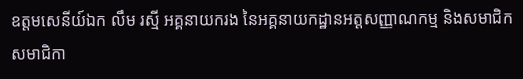ឧត្តមសេនីយ៍ឯក លឹម រស្មី អគ្គនាយករង នៃអគ្គនាយកដ្ឋានអត្តសញ្ញាណកម្ម និងសមាជិក សមាជិកា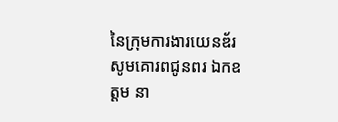នៃក្រុមការងារយេនឌ័រ សូមគោរពជូនពរ ឯកឧត្តម នា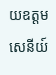យឧត្តមសេនីយ៍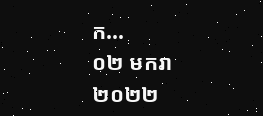ក...
០២ មករា ២០២២